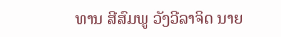ທານ ສີສົມພູ ວັງວີລາຈິດ ນາຍ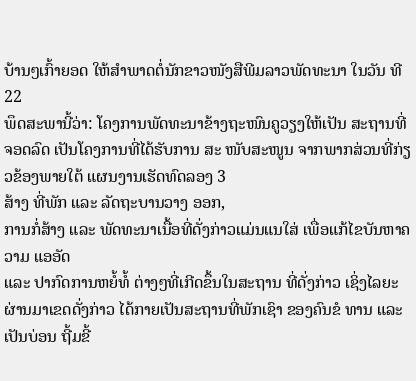ບ້ານໆເກົ້າຍອດ ໃຫ້ສຳພາດຕໍ່ນັກຂາວໜັງສືພີມລາວພັດທະນາ ໃນວັນ ທີ 22
ພຶດສະພານີ້ວ່າ: ໂຄງການພັດທະນາຂ້າງຖະໜົນຄູວຽງໃຫ້ເປັນ ສະຖານທີ່ຈອດລົດ ເປັນໂຄງການທີ່ໄດ້ຮັບການ ສະ ໜັບສະໜູນ ຈາກພາກສ່ວນທີ່ກ່ຽວຂ້ອງພາຍໃຕ້ ແຜນງານເຮັດທົດລອງ 3
ສ້າງ ທີ່ພັກ ແລະ ລັດຖະບານວາງ ອອກ,
ການກໍ່ສ້າງ ແລະ ພັດທະນາເນື້ອທີ່ດັ່ງກ່າວແມ່ນແນໃສ່ ເພື່ອແກ້ໄຂບັນຫາຄວາມ ແອອັດ
ແລະ ປາກົດການຫຍໍ້ທໍ້ ຕ່າງໆທີ່ເກີດຂຶ້ນໃນສະຖານ ທີ່ດັ່ງກ່າວ ເຊິ່ງໄລຍະຜ່ານມາເຂດດັ່ງກ່າວ ໄດ້ກາຍເປັນສະຖານທີ່ພັກເຊົາ ຂອງຄົນຂໍ ທານ ແລະ ເປັນບ່ອນ ຖີ້ມຂີ້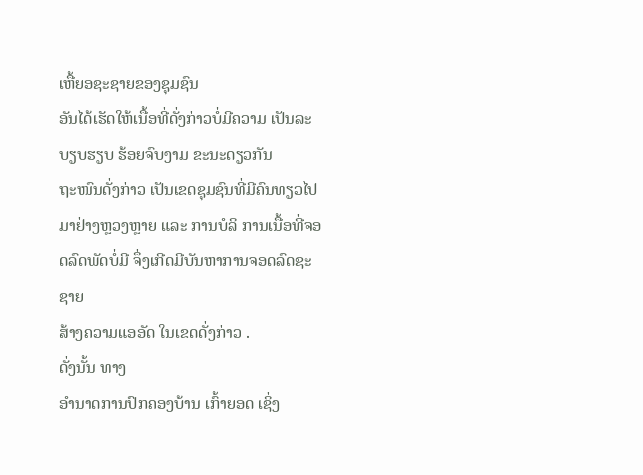ເຫື້ຍອຊະຊາຍຂອງຊຸມຊົນ
ອັນໄດ້ເຮັດໃຫ້ເນື້ອທີ່ດັ່ງກ່າວບໍ່ມີຄວາມ ເປັນລະບຽບຮຽບ ຮ້ອຍຈົບງາມ ຂະນະດຽວກັນ
ຖະໜົນດັ່ງກ່າວ ເປັນເຂດຊຸມຊົນທີ່ມີຄົນທຽວໄປມາຢ່າງຫຼວງຫຼາຍ ແລະ ການບໍລິ ການເນື້ອທີ່ຈອດລົດພັດບໍ່ມີ ຈຶ່ງເກີດມີບັນຫາການຈອດລົດຊະຊາຍ
ສ້າງຄວາມແອອັດ ໃນເຂດດັ່ງກ່າວ .
ດັ່ງນັ້ນ ທາງ
ອຳນາດການປົກຄອງບ້ານ ເກົ້າຍອດ ເຊິ່ງ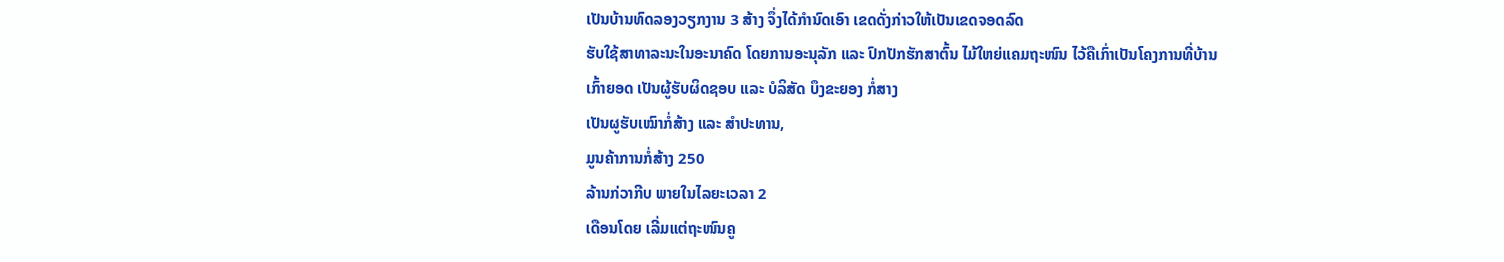ເປັນບ້ານທົດລອງວຽກງານ 3 ສ້າງ ຈຶ່ງໄດ້ກຳນົດເອົາ ເຂດດັ່ງກ່າວໃຫ້ເປັນເຂດຈອດລົດ
ຮັບໃຊ້ສາທາລະນະໃນອະນາຄົດ ໂດຍການອະນຸລັກ ແລະ ປົກປັກຮັກສາຕົ້ນ ໄມ້ໃຫຍ່ແຄມຖະໜົນ ໄວ້ຄືເກົ່າເປັນໂຄງການທີ່ບ້ານ
ເກົ້າຍອດ ເປັນຜູ້ຮັບຜິດຊອບ ແລະ ບໍລິສັດ ບຶງຂະຍອງ ກໍ່ສາງ
ເປັນຜູຮັບເໝົາກໍ່ສ້າງ ແລະ ສຳປະທານ,
ມູນຄ້າການກໍ່ສ້າງ 250
ລ້ານກ່ວາກີບ ພາຍໃນໄລຍະເວລາ 2
ເດືອນໂດຍ ເລີ່ມແຕ່ຖະໜົນຄູ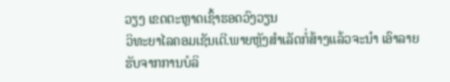ວຽງ ເຂດຕະຫຼາດເຊົ້າຮອດວົງວຽນ
ວິທະຍາໄລຄອມເຊັນເຕີ.ພາຍຫຼັງສຳເລັດກໍ່ສ້າງແລ້ວຈະນຳ ເອົາລາຍຮັບຈາກການບໍລິ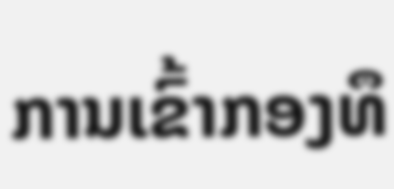ການເຂົ້າກອງທຶ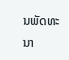ນພັດທະນາ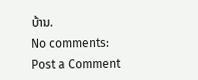ບ້ານ.
No comments:
Post a Comment